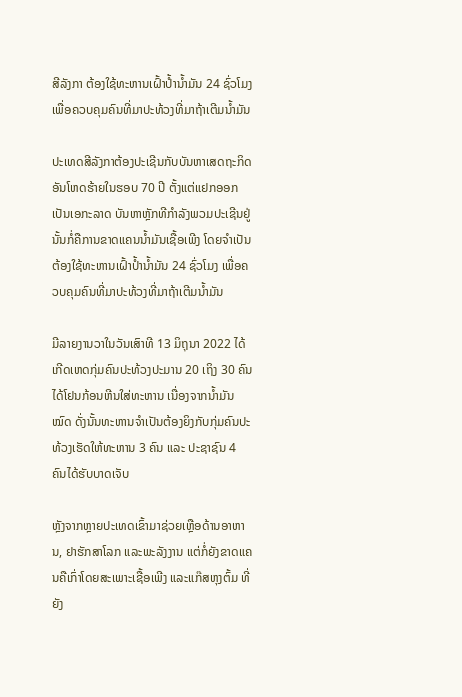ສີລັງກາ ຕ້ອງໃຊ້ທະຫານເຝົ້າປໍ້ານໍ້າມັນ 24 ຊົ່ວໂມງ ເພື່ອຄວບຄຸມຄົນທີ່ມາປະທ້ວງທີ່ມາຖ້າເຕີມນໍ້າມັນ

ປະເທດສີລັງກາຕ້ອງປະເຊີນກັບບັນຫາເສດຖະກິດອັນໂຫດຮ້າຍໃນຮອບ 70 ປີ ຕັ້ງແຕ່ແຢກອອກເປັນເອກະລາດ ບັນຫາຫຼັກທີກຳລັງພວມປະເຊີນຢູ່ນັ້ນກໍ່ຄືການຂາດແຄນນໍ້າມັນເຊື້ອເພີງ ໂດຍຈຳເປັນຕ້ອງໃຊ້ທະຫານເຝົ້າປໍ້ານໍ້າມັນ 24 ຊົ່ວໂມງ ເພື່ອຄວບຄຸມຄົນທີ່ມາປະທ້ວງທີ່ມາຖ້າເຕີມນໍ້າມັນ

ມີລາຍງານວາໃນວັນເສົາທີ 13 ມິຖຸນາ 2022 ໄດ້ເກີດເຫດກຸ່ມຄົນປະທ້ວງປະມານ 20 ເຖິງ 30 ຄົນໄດ້ໂຢນກ້ອນຫີນໃສ່ທະຫານ ເນື່ອງຈາກນໍ້າມັນໝົດ ດັ່ງນັ້ນທະຫານຈຳເປັນຕ້ອງຍິງກັບກຸ່ມຄົນປະທ້ວງເຮັດໃຫ້ທະຫານ 3 ຄົນ ແລະ ປະຊາຊົນ 4 ຄົນໄດ້ຮັບບາດເຈັບ

ຫຼັງຈາກຫຼາຍປະເທດເຂົ້າມາຊ່ວຍເຫຼືອດ້ານອາຫານ, ຢາຮັກສາໂລກ ແລະພະລັງງານ ແຕ່ກໍ່ຍັງຂາດແຄນຄືເກົ່າໂດຍສະເພາະເຊື້ອເພີງ ແລະແກ໊ສຫຸງຕົ້ມ ທີ່ຍັງ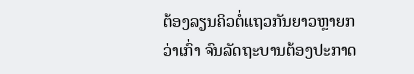ຕ້ອງລຽນຄິວຕໍ່ແຖວກັນຍາວຫຼາຍກວ່າເກົ່າ ຈົນລັດຖະບານຕ້ອງປະກາດ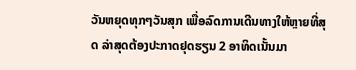ວັນຫຍຸດທຸກໆວັນສຸກ ເພື່ອລົດການເດີນທາງໃຫ້ຫຼາຍທີ່ສຸດ ລ່າສຸດຕ້ອງປະກາດຢຸດຮຽນ 2 ອາທິດເນັ້ນມາ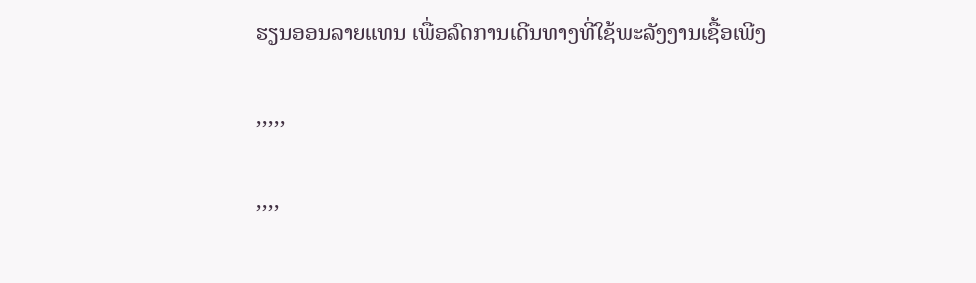ຮຽນອອນລາຍແທນ ເພື່ອລົດການເດີນທາງທີ່ໃຊ້ພະລັງງານເຊື້ອເພີງ

,,,,,

,,,,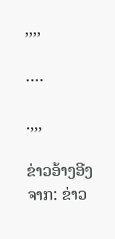,,,,

….

.,,,

ຂ່າວອ້າງອີງຈາກ: ຂ່າວ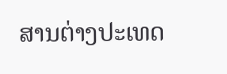ສານຕ່າງປະເທດ